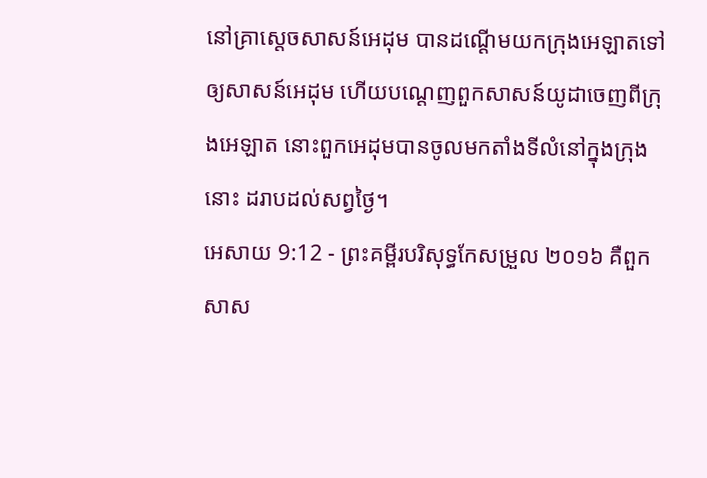នៅគ្រាស្តេចសាសន៍អេដុម បានដណ្ដើមយកក្រុងអេឡាតទៅឲ្យសាសន៍អេដុម ហើយបណ្តេញពួកសាសន៍យូដាចេញពីក្រុងអេឡាត នោះពួកអេដុមបានចូលមកតាំងទីលំនៅក្នុងក្រុងនោះ ដរាបដល់សព្វថ្ងៃ។
អេសាយ 9:12 - ព្រះគម្ពីរបរិសុទ្ធកែសម្រួល ២០១៦ គឺពួកសាស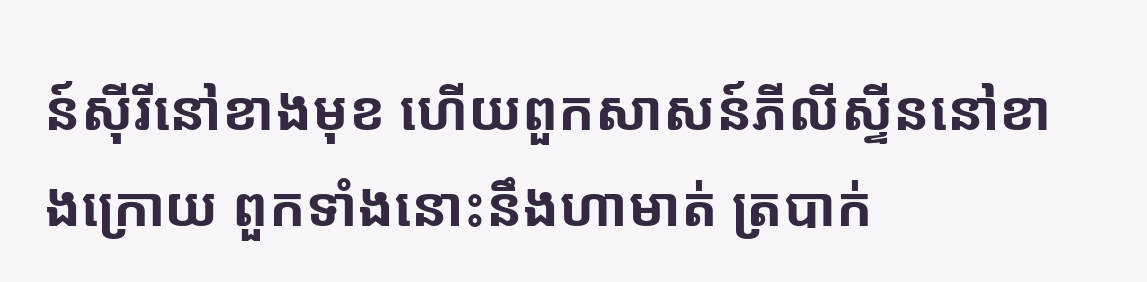ន៍ស៊ីរីនៅខាងមុខ ហើយពួកសាសន៍ភីលីស្ទីននៅខាងក្រោយ ពួកទាំងនោះនឹងហាមាត់ ត្របាក់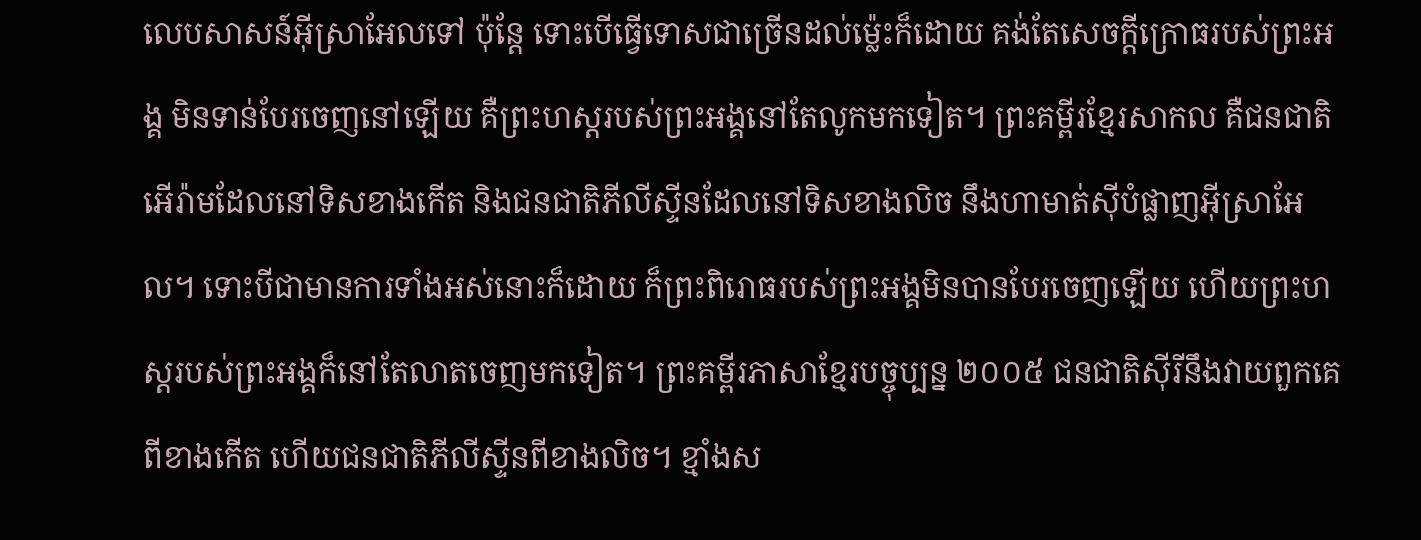លេបសាសន៍អ៊ីស្រាអែលទៅ ប៉ុន្តែ ទោះបើធ្វើទោសជាច្រើនដល់ម៉្លេះក៏ដោយ គង់តែសេចក្ដីក្រោធរបស់ព្រះអង្គ មិនទាន់បែរចេញនៅឡើយ គឺព្រះហស្តរបស់ព្រះអង្គនៅតែលូកមកទៀត។ ព្រះគម្ពីរខ្មែរសាកល គឺជនជាតិអើរ៉ាមដែលនៅទិសខាងកើត និងជនជាតិភីលីស្ទីនដែលនៅទិសខាងលិច នឹងហាមាត់ស៊ីបំផ្លាញអ៊ីស្រាអែល។ ទោះបីជាមានការទាំងអស់នោះក៏ដោយ ក៏ព្រះពិរោធរបស់ព្រះអង្គមិនបានបែរចេញឡើយ ហើយព្រះហស្តរបស់ព្រះអង្គក៏នៅតែលាតចេញមកទៀត។ ព្រះគម្ពីរភាសាខ្មែរបច្ចុប្បន្ន ២០០៥ ជនជាតិស៊ីរីនឹងវាយពួកគេពីខាងកើត ហើយជនជាតិភីលីស្ទីនពីខាងលិច។ ខ្មាំងស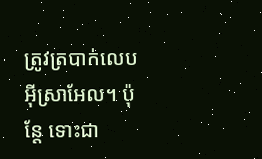ត្រូវត្របាក់លេបអ៊ីស្រាអែល។ ប៉ុន្តែ ទោះជា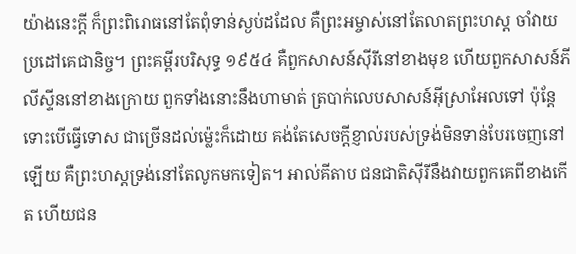យ៉ាងនេះក្ដី ក៏ព្រះពិរោធនៅតែពុំទាន់ស្ងប់ដដែល គឺព្រះអម្ចាស់នៅតែលាតព្រះហស្ដ ចាំវាយប្រដៅគេជានិច្ច។ ព្រះគម្ពីរបរិសុទ្ធ ១៩៥៤ គឺពួកសាសន៍ស៊ីរីនៅខាងមុខ ហើយពួកសាសន៍ភីលីស្ទីននៅខាងក្រោយ ពួកទាំងនោះនឹងហាមាត់ ត្របាក់លេបសាសន៍អ៊ីស្រាអែលទៅ ប៉ុន្តែ ទោះបើធ្វើទោស ជាច្រើនដល់ម៉្លេះក៏ដោយ គង់តែសេចក្ដីខ្ញាល់របស់ទ្រង់មិនទាន់បែរចេញនៅឡើយ គឺព្រះហស្តទ្រង់នៅតែលូកមកទៀត។ អាល់គីតាប ជនជាតិស៊ីរីនឹងវាយពួកគេពីខាងកើត ហើយជន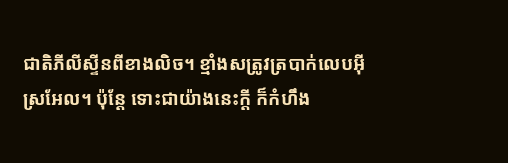ជាតិភីលីស្ទីនពីខាងលិច។ ខ្មាំងសត្រូវត្របាក់លេបអ៊ីស្រអែល។ ប៉ុន្តែ ទោះជាយ៉ាងនេះក្ដី ក៏កំហឹង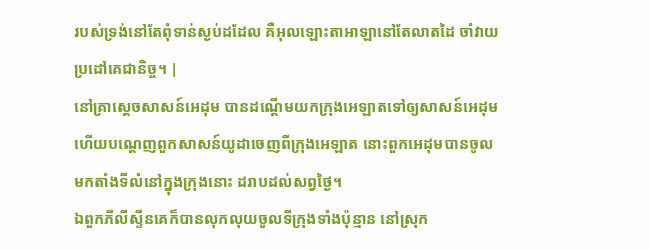របស់ទ្រង់នៅតែពុំទាន់ស្ងប់ដដែល គឺអុលឡោះតាអាឡានៅតែលាតដៃ ចាំវាយប្រដៅគេជានិច្ច។ |
នៅគ្រាស្តេចសាសន៍អេដុម បានដណ្ដើមយកក្រុងអេឡាតទៅឲ្យសាសន៍អេដុម ហើយបណ្តេញពួកសាសន៍យូដាចេញពីក្រុងអេឡាត នោះពួកអេដុមបានចូលមកតាំងទីលំនៅក្នុងក្រុងនោះ ដរាបដល់សព្វថ្ងៃ។
ឯពួកភីលីស្ទីនគេក៏បានលុកលុយចូលទីក្រុងទាំងប៉ុន្មាន នៅស្រុក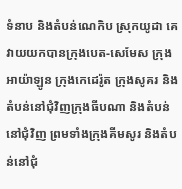ទំនាប និងតំបន់ណេកិប ស្រុកយូដា គេវាយយកបានក្រុងបេត-សេមែស ក្រុងអាយ៉ាឡូន ក្រុងកេដេរ៉ូត ក្រុងសូគរ និងតំបន់នៅជុំវិញក្រុងធីបណា និងតំបន់នៅជុំវិញ ព្រមទាំងក្រុងគីមសូរ និងតំបន់នៅជុំ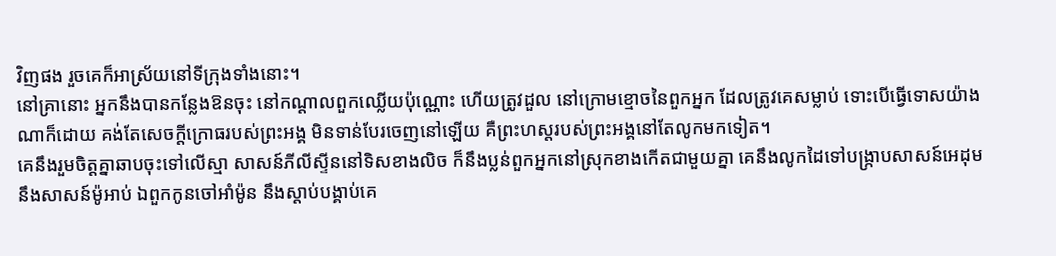វិញផង រួចគេក៏អាស្រ័យនៅទីក្រុងទាំងនោះ។
នៅគ្រានោះ អ្នកនឹងបានកន្លែងឱនចុះ នៅកណ្ដាលពួកឈ្លើយប៉ុណ្ណោះ ហើយត្រូវដួល នៅក្រោមខ្មោចនៃពួកអ្នក ដែលត្រូវគេសម្លាប់ ទោះបើធ្វើទោសយ៉ាងណាក៏ដោយ គង់តែសេចក្ដីក្រោធរបស់ព្រះអង្គ មិនទាន់បែរចេញនៅឡើយ គឺព្រះហស្តរបស់ព្រះអង្គនៅតែលូកមកទៀត។
គេនឹងរួមចិត្តគ្នាឆាបចុះទៅលើស្មា សាសន៍ភីលីស្ទីននៅទិសខាងលិច ក៏នឹងប្លន់ពួកអ្នកនៅស្រុកខាងកើតជាមួយគ្នា គេនឹងលូកដៃទៅបង្ក្រាបសាសន៍អេដុម នឹងសាសន៍ម៉ូអាប់ ឯពួកកូនចៅអាំម៉ូន នឹងស្តាប់បង្គាប់គេ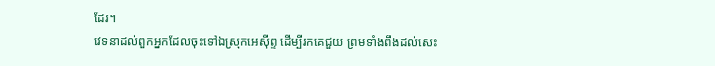ដែរ។
វេទនាដល់ពួកអ្នកដែលចុះទៅឯស្រុកអេស៊ីព្ទ ដើម្បីរកគេជួយ ព្រមទាំងពឹងដល់សេះ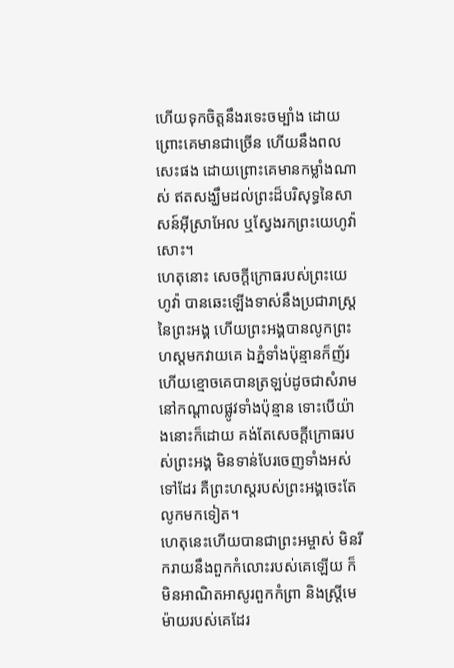ហើយទុកចិត្តនឹងរទេះចម្បាំង ដោយព្រោះគេមានជាច្រើន ហើយនឹងពលសេះផង ដោយព្រោះគេមានកម្លាំងណាស់ ឥតសង្ឃឹមដល់ព្រះដ៏បរិសុទ្ធនៃសាសន៍អ៊ីស្រាអែល ឬស្វែងរកព្រះយេហូវ៉ាសោះ។
ហេតុនោះ សេចក្ដីក្រោធរបស់ព្រះយេហូវ៉ា បានឆេះឡើងទាស់នឹងប្រជារាស្ត្រនៃព្រះអង្គ ហើយព្រះអង្គបានលូកព្រះហស្តមកវាយគេ ឯភ្នំទាំងប៉ុន្មានក៏ញ័រ ហើយខ្មោចគេបានត្រឡប់ដូចជាសំរាម នៅកណ្ដាលផ្លូវទាំងប៉ុន្មាន ទោះបើយ៉ាងនោះក៏ដោយ គង់តែសេចក្ដីក្រោធរបស់ព្រះអង្គ មិនទាន់បែរចេញទាំងអស់ទៅដែរ គឺព្រះហស្តរបស់ព្រះអង្គចេះតែលូកមកទៀត។
ហេតុនេះហើយបានជាព្រះអម្ចាស់ មិនរីករាយនឹងពួកកំលោះរបស់គេឡើយ ក៏មិនអាណិតអាសូរពួកកំព្រា និងស្ត្រីមេម៉ាយរបស់គេដែរ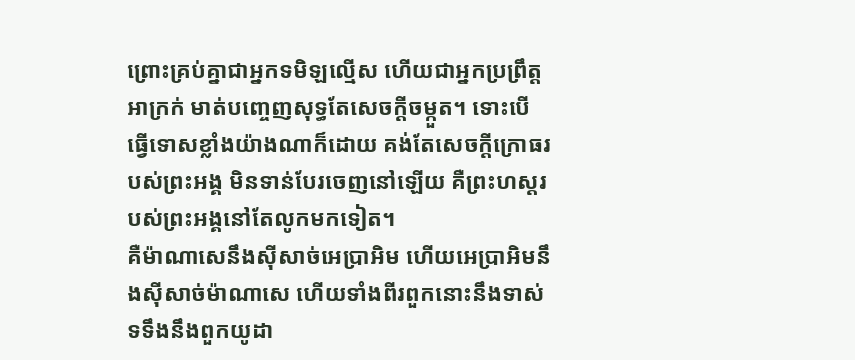ព្រោះគ្រប់គ្នាជាអ្នកទមិឡល្មើស ហើយជាអ្នកប្រព្រឹត្តអាក្រក់ មាត់បញ្ចេញសុទ្ធតែសេចក្ដីចម្កួត។ ទោះបើធ្វើទោសខ្លាំងយ៉ាងណាក៏ដោយ គង់តែសេចក្ដីក្រោធរបស់ព្រះអង្គ មិនទាន់បែរចេញនៅឡើយ គឺព្រះហស្តរបស់ព្រះអង្គនៅតែលូកមកទៀត។
គឺម៉ាណាសេនឹងស៊ីសាច់អេប្រាអិម ហើយអេប្រាអិមនឹងស៊ីសាច់ម៉ាណាសេ ហើយទាំងពីរពួកនោះនឹងទាស់ទទឹងនឹងពួកយូដា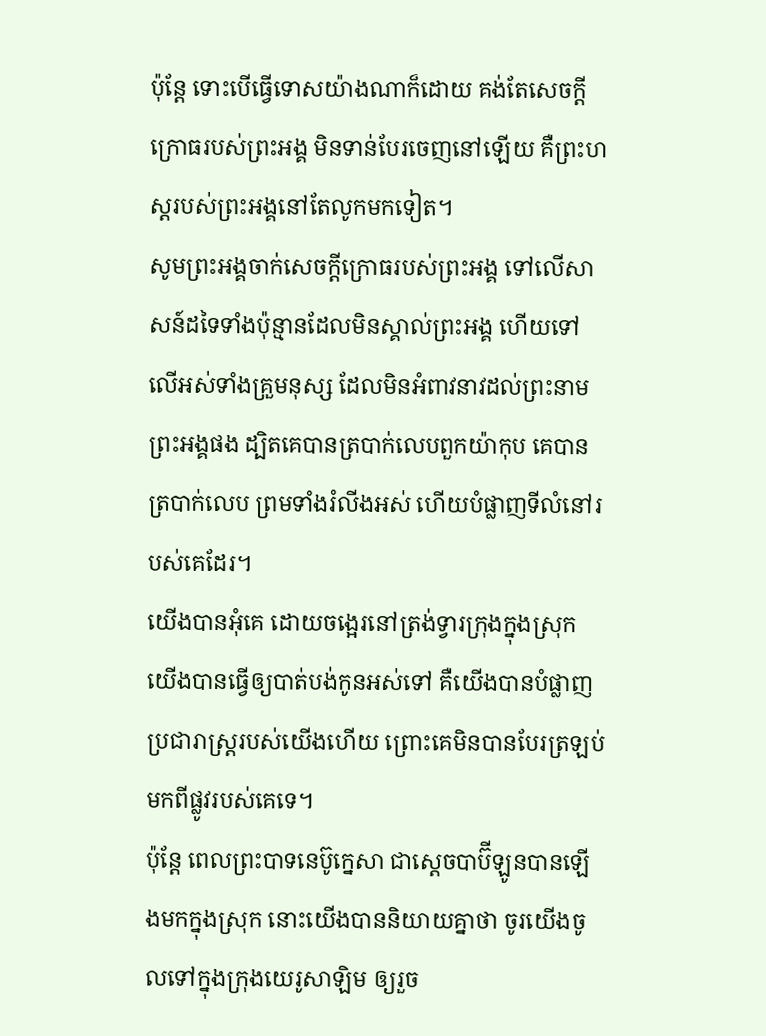ប៉ុន្តែ ទោះបើធ្វើទោសយ៉ាងណាក៏ដោយ គង់តែសេចក្ដីក្រោធរបស់ព្រះអង្គ មិនទាន់បែរចេញនៅឡើយ គឺព្រះហស្តរបស់ព្រះអង្គនៅតែលូកមកទៀត។
សូមព្រះអង្គចាក់សេចក្ដីក្រោធរបស់ព្រះអង្គ ទៅលើសាសន៍ដទៃទាំងប៉ុន្មានដែលមិនស្គាល់ព្រះអង្គ ហើយទៅលើអស់ទាំងគ្រួមនុស្ស ដែលមិនអំពាវនាវដល់ព្រះនាមព្រះអង្គផង ដ្បិតគេបានត្របាក់លេបពួកយ៉ាកុប គេបានត្របាក់លេប ព្រមទាំងរំលីងអស់ ហើយបំផ្លាញទីលំនៅរបស់គេដែរ។
យើងបានអុំគេ ដោយចង្អេរនៅត្រង់ទ្វារក្រុងក្នុងស្រុក យើងបានធ្វើឲ្យបាត់បង់កូនអស់ទៅ គឺយើងបានបំផ្លាញប្រជារាស្ត្ររបស់យើងហើយ ព្រោះគេមិនបានបែរត្រឡប់មកពីផ្លូវរបស់គេទេ។
ប៉ុន្តែ ពេលព្រះបាទនេប៊ូក្នេសា ជាស្តេចបាប៊ីឡូនបានឡើងមកក្នុងស្រុក នោះយើងបាននិយាយគ្នាថា ចូរយើងចូលទៅក្នុងក្រុងយេរូសាឡិម ឲ្យរួច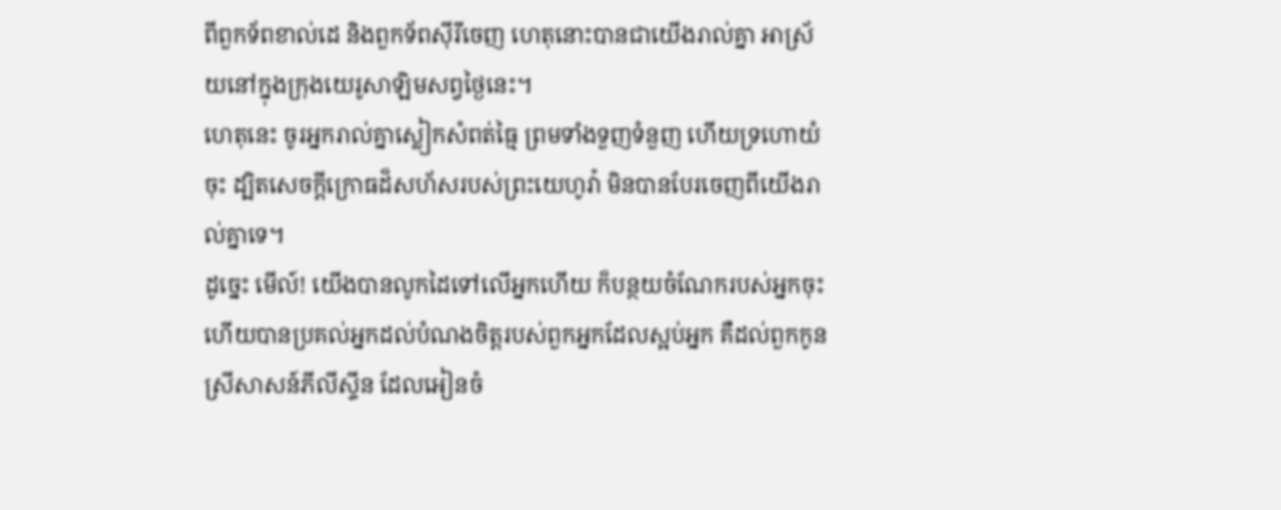ពីពួកទ័ពខាល់ដេ និងពួកទ័ពស៊ីរីចេញ ហេតុនោះបានជាយើងរាល់គ្នា អាស្រ័យនៅក្នុងក្រុងយេរូសាឡិមសព្វថ្ងៃនេះ។
ហេតុនេះ ចូរអ្នករាល់គ្នាស្លៀកសំពត់ធ្មៃ ព្រមទាំងទួញទំនួញ ហើយទ្រហោយំចុះ ដ្បិតសេចក្ដីក្រោធដ៏សហ័សរបស់ព្រះយេហូវ៉ា មិនបានបែរចេញពីយើងរាល់គ្នាទេ។
ដូច្នេះ មើល៍! យើងបានលូកដៃទៅលើអ្នកហើយ ក៏បន្ថយចំណែករបស់អ្នកចុះ ហើយបានប្រគល់អ្នកដល់បំណងចិត្តរបស់ពួកអ្នកដែលស្អប់អ្នក គឺដល់ពួកកូនស្រីសាសន៍ភីលីស្ទីន ដែលអៀនចំ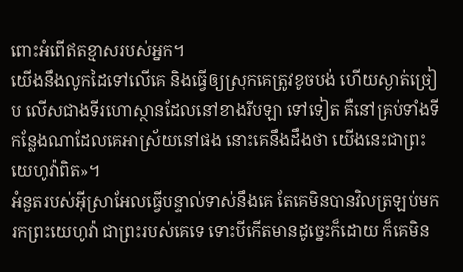ពោះអំពើឥតខ្មាសរបស់អ្នក។
យើងនឹងលូកដៃទៅលើគេ និងធ្វើឲ្យស្រុកគេត្រូវខូចបង់ ហើយស្ងាត់ច្រៀប លើសជាងទីរហោស្ថានដែលនៅខាងរីបឡា ទៅទៀត គឺនៅគ្រប់ទាំងទីកន្លែងណាដែលគេអាស្រ័យនៅផង នោះគេនឹងដឹងថា យើងនេះជាព្រះយេហូវ៉ាពិត»។
អំនួតរបស់អ៊ីស្រាអែលធ្វើបន្ទាល់ទាស់នឹងគេ តែគេមិនបានវិលត្រឡប់មករកព្រះយេហូវ៉ា ជាព្រះរបស់គេទេ ទោះបីកើតមានដូច្នេះក៏ដោយ ក៏គេមិន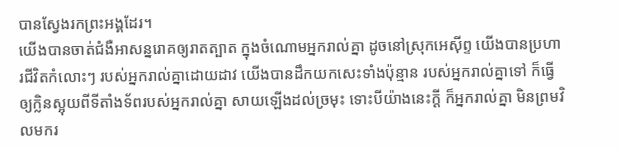បានស្វែងរកព្រះអង្គដែរ។
យើងបានចាត់ជំងឺអាសន្នរោគឲ្យរាតត្បាត ក្នុងចំណោមអ្នករាល់គ្នា ដូចនៅស្រុកអេស៊ីព្ទ យើងបានប្រហារជីវិតកំលោះៗ របស់អ្នករាល់គ្នាដោយដាវ យើងបានដឹកយកសេះទាំងប៉ុន្មាន របស់អ្នករាល់គ្នាទៅ ក៏ធ្វើឲ្យក្លិនស្អុយពីទីតាំងទ័ពរបស់អ្នករាល់គ្នា សាយឡើងដល់ច្រមុះ ទោះបីយ៉ាងនេះក្ដី ក៏អ្នករាល់គ្នា មិនព្រមវិលមករ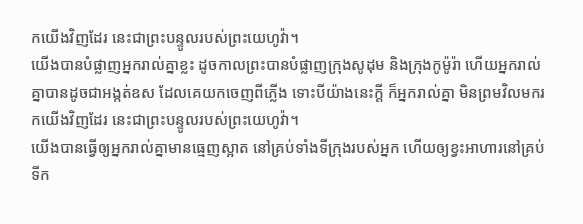កយើងវិញដែរ នេះជាព្រះបន្ទូលរបស់ព្រះយេហូវ៉ា។
យើងបានបំផ្លាញអ្នករាល់គ្នាខ្លះ ដូចកាលព្រះបានបំផ្លាញក្រុងសូដុម និងក្រុងកូម៉ូរ៉ា ហើយអ្នករាល់គ្នាបានដូចជាអង្កត់ឧស ដែលគេយកចេញពីភ្លើង ទោះបីយ៉ាងនេះក្ដី ក៏អ្នករាល់គ្នា មិនព្រមវិលមករកយើងវិញដែរ នេះជាព្រះបន្ទូលរបស់ព្រះយេហូវ៉ា។
យើងបានធ្វើឲ្យអ្នករាល់គ្នាមានធ្មេញស្អាត នៅគ្រប់ទាំងទីក្រុងរបស់អ្នក ហើយឲ្យខ្វះអាហារនៅគ្រប់ទីក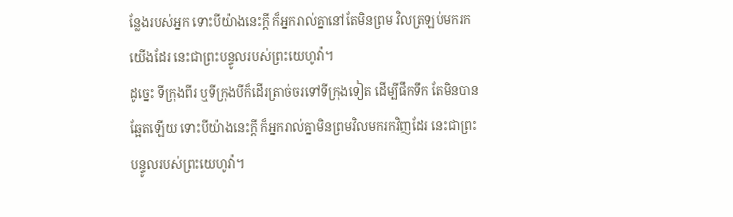ន្លែងរបស់អ្នក ទោះបីយ៉ាងនេះក្ដី ក៏អ្នករាល់គ្នានៅតែមិនព្រម វិលត្រឡប់មករកយើងដែរ នេះជាព្រះបន្ទូលរបស់ព្រះយេហូវ៉ា។
ដូច្នេះ ទីក្រុងពីរ ឬទីក្រុងបីក៏ដើរត្រាច់ចរទៅទីក្រុងទៀត ដើម្បីផឹកទឹក តែមិនបានឆ្អែតឡើយ ទោះបីយ៉ាងនេះក្ដី ក៏អ្នករាល់គ្នាមិនព្រមវិលមករកវិញដែរ នេះជាព្រះបន្ទូលរបស់ព្រះយេហូវ៉ា។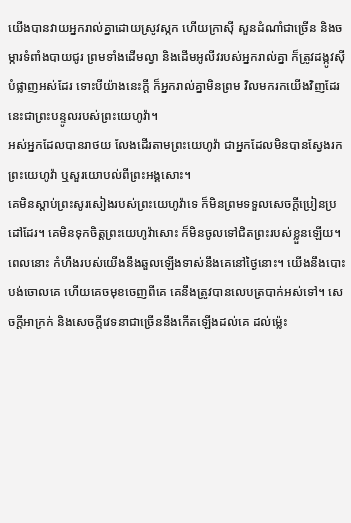យើងបានវាយអ្នករាល់គ្នាដោយស្រូវស្កក ហើយក្រាស៊ី សួនដំណាំជាច្រើន និងចម្ការទំពាំងបាយជូរ ព្រមទាំងដើមល្វា និងដើមអូលីវរបស់អ្នករាល់គ្នា ក៏ត្រូវដង្កូវស៊ីបំផ្លាញអស់ដែរ ទោះបីយ៉ាងនេះក្ដី ក៏អ្នករាល់គ្នាមិនព្រម វិលមករកយើងវិញដែរ នេះជាព្រះបន្ទូលរបស់ព្រះយេហូវ៉ា។
អស់អ្នកដែលបានរាថយ លែងដើរតាមព្រះយេហូវ៉ា ជាអ្នកដែលមិនបានស្វែងរកព្រះយេហូវ៉ា ឬសួរយោបល់ពីព្រះអង្គសោះ។
គេមិនស្តាប់ព្រះសូរសៀងរបស់ព្រះយេហូវ៉ាទេ ក៏មិនព្រមទទួលសេចក្ដីប្រៀនប្រដៅដែរ។ គេមិនទុកចិត្តព្រះយេហូវ៉ាសោះ ក៏មិនចូលទៅជិតព្រះរបស់ខ្លួនឡើយ។
ពេលនោះ កំហឹងរបស់យើងនឹងឆួលឡើងទាស់នឹងគេនៅថ្ងៃនោះ។ យើងនឹងបោះបង់ចោលគេ ហើយគេចមុខចេញពីគេ គេនឹងត្រូវបានលេបត្របាក់អស់ទៅ។ សេចក្ដីអាក្រក់ និងសេចក្ដីវេទនាជាច្រើននឹងកើតឡើងដល់គេ ដល់ម៉្លេះ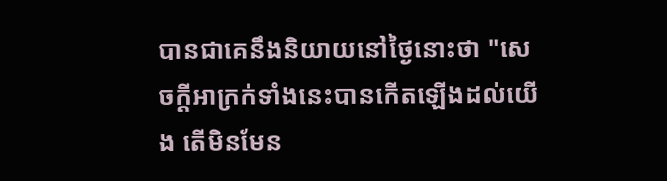បានជាគេនឹងនិយាយនៅថ្ងៃនោះថា "សេចក្ដីអាក្រក់ទាំងនេះបានកើតឡើងដល់យើង តើមិនមែន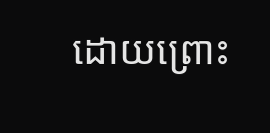ដោយព្រោះ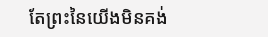តែព្រះនៃយើងមិនគង់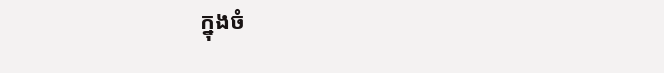ក្នុងចំ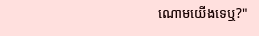ណោមយើងទេឬ?"